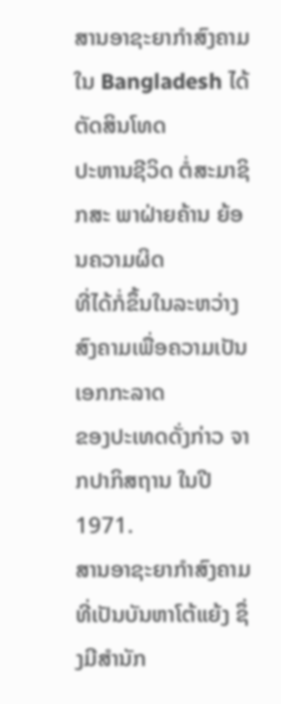ສານອາຊະຍາກໍາສົງຄາມໃນ Bangladesh ໄດ້ຕັດສິນໂທດ
ປະຫານຊີວິດ ຕໍ່ສະມາຊິກສະ ພາຝ່າຍຄ້ານ ຍ້ອນຄວາມຜິດ
ທີ່ໄດ້ກໍ່ຂຶ້ນໃນລະຫວ່າງສົງຄາມເພື່ອຄວາມເປັນເອກກະລາດ
ຂອງປະເທດດັ່ງກ່າວ ຈາກປາກິສຖານ ໃນປີ 1971.
ສານອາຊະຍາກຳສົງຄາມທີ່ເປັນບັນຫາໂຕ້ແຍ້ງ ຊຶ່ງມີສຳນັກ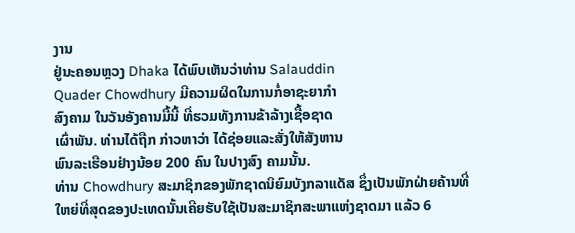ງານ
ຢູ່ນະຄອນຫຼວງ Dhaka ໄດ້ພົບເຫັນວ່າທ່ານ Salauddin
Quader Chowdhury ມີຄວາມຜິດໃນການກໍ່ອາຊະຍາກຳ
ສົງຄາມ ໃນວັນອັງຄານມື້ນີ້ ທີ່ຮວມທັງການຂ້າລ້າງເຊື້ອຊາດ
ເຜົ່າພັນ. ທ່ານໄດ້ຖືກ ກ່າວຫາວ່າ ໄດ້ຊ່ອຍແລະສັ່ງໃຫ້ສັງຫານ
ພົນລະເຮືອນຢ່າງນ້ອຍ 200 ຄົນ ໃນປາງສົງ ຄາມນັ້ນ.
ທ່ານ Chowdhury ສະມາຊິກຂອງພັກຊາດນິຍົມບັງກລາແດັສ ຊຶ່ງເປັນພັກຝ່າຍຄ້ານທີ່
ໃຫຍ່ທີ່ສຸດຂອງປະເທດນັ້ນເຄີຍຮັບໃຊ້ເປັນສະມາຊິກສະພາແຫ່ງຊາດມາ ແລ້ວ 6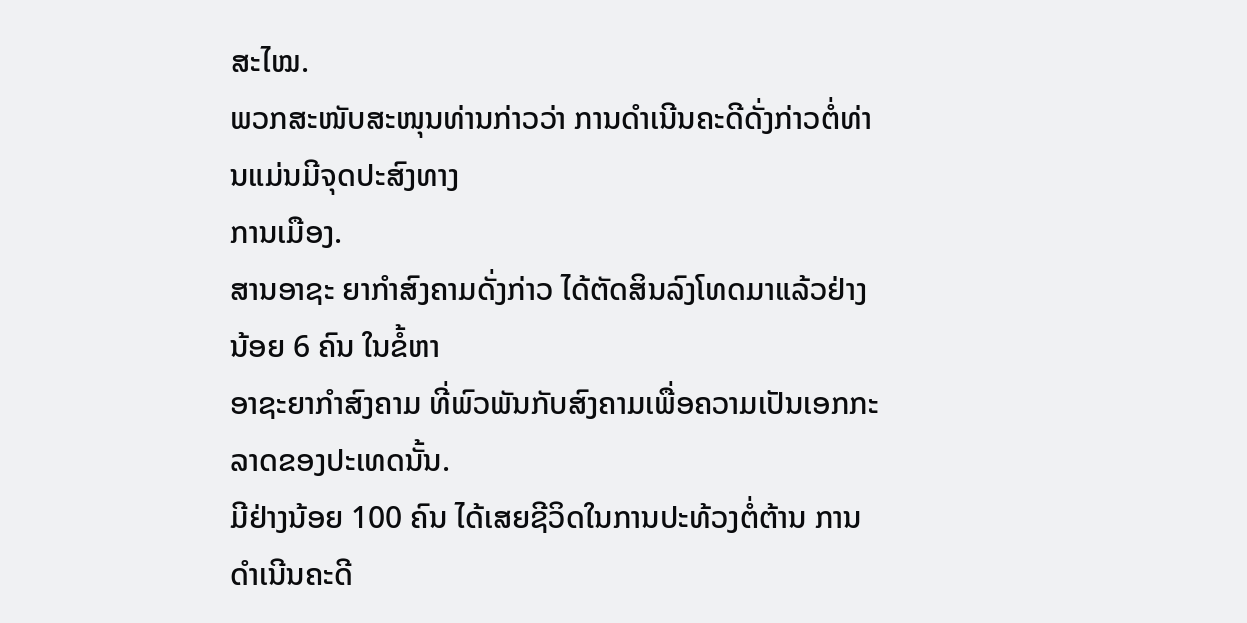ສະໄໝ.
ພວກສະໜັບສະໜຸນທ່ານກ່າວວ່າ ການດຳເນີນຄະດີດັ່ງກ່າວຕໍ່ທ່ານແມ່ນມີຈຸດປະສົງທາງ
ການເມືອງ.
ສານອາຊະ ຍາກຳສົງຄາມດັ່ງກ່າວ ໄດ້ຕັດສິນລົງໂທດມາແລ້ວຢ່າງນ້ອຍ 6 ຄົນ ໃນຂໍ້ຫາ
ອາຊະຍາກໍາສົງຄາມ ທີ່ພົວພັນກັບສົງຄາມເພື່ອຄວາມເປັນເອກກະລາດຂອງປະເທດນັ້ນ.
ມີຢ່າງນ້ອຍ 100 ຄົນ ໄດ້ເສຍຊີວິດໃນການປະທ້ວງຕໍ່ຕ້ານ ການດຳເນີນຄະດີ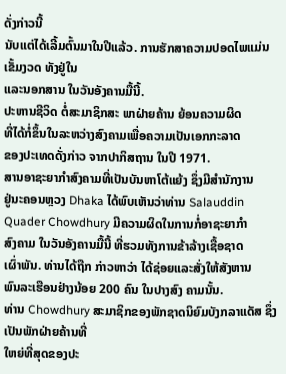ດັ່ງກ່າວນີ້
ນັບແຕ່ໄດ້ເລີ້ມຕົ້ນມາໃນປີແລ້ວ. ການຮັກສາຄວາມປອດໄພແມ່ນເຂັ້ມງວດ ທັງຢູ່ໃນ
ແລະນອກສານ ໃນວັນອັງຄານມື້ນີ້.
ປະຫານຊີວິດ ຕໍ່ສະມາຊິກສະ ພາຝ່າຍຄ້ານ ຍ້ອນຄວາມຜິດ
ທີ່ໄດ້ກໍ່ຂຶ້ນໃນລະຫວ່າງສົງຄາມເພື່ອຄວາມເປັນເອກກະລາດ
ຂອງປະເທດດັ່ງກ່າວ ຈາກປາກິສຖານ ໃນປີ 1971.
ສານອາຊະຍາກຳສົງຄາມທີ່ເປັນບັນຫາໂຕ້ແຍ້ງ ຊຶ່ງມີສຳນັກງານ
ຢູ່ນະຄອນຫຼວງ Dhaka ໄດ້ພົບເຫັນວ່າທ່ານ Salauddin
Quader Chowdhury ມີຄວາມຜິດໃນການກໍ່ອາຊະຍາກຳ
ສົງຄາມ ໃນວັນອັງຄານມື້ນີ້ ທີ່ຮວມທັງການຂ້າລ້າງເຊື້ອຊາດ
ເຜົ່າພັນ. ທ່ານໄດ້ຖືກ ກ່າວຫາວ່າ ໄດ້ຊ່ອຍແລະສັ່ງໃຫ້ສັງຫານ
ພົນລະເຮືອນຢ່າງນ້ອຍ 200 ຄົນ ໃນປາງສົງ ຄາມນັ້ນ.
ທ່ານ Chowdhury ສະມາຊິກຂອງພັກຊາດນິຍົມບັງກລາແດັສ ຊຶ່ງເປັນພັກຝ່າຍຄ້ານທີ່
ໃຫຍ່ທີ່ສຸດຂອງປະ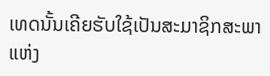ເທດນັ້ນເຄີຍຮັບໃຊ້ເປັນສະມາຊິກສະພາແຫ່ງ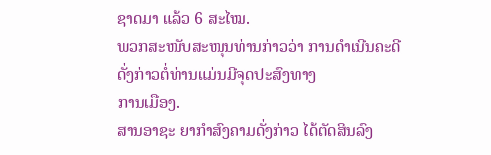ຊາດມາ ແລ້ວ 6 ສະໄໝ.
ພວກສະໜັບສະໜຸນທ່ານກ່າວວ່າ ການດຳເນີນຄະດີດັ່ງກ່າວຕໍ່ທ່ານແມ່ນມີຈຸດປະສົງທາງ
ການເມືອງ.
ສານອາຊະ ຍາກຳສົງຄາມດັ່ງກ່າວ ໄດ້ຕັດສິນລົງ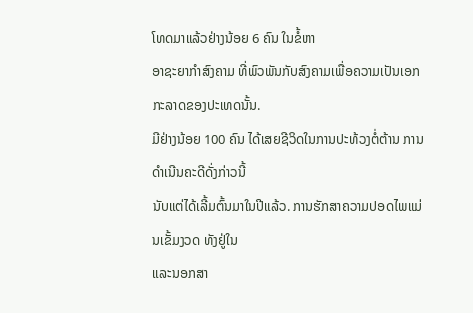ໂທດມາແລ້ວຢ່າງນ້ອຍ 6 ຄົນ ໃນຂໍ້ຫາ
ອາຊະຍາກໍາສົງຄາມ ທີ່ພົວພັນກັບສົງຄາມເພື່ອຄວາມເປັນເອກກະລາດຂອງປະເທດນັ້ນ.
ມີຢ່າງນ້ອຍ 100 ຄົນ ໄດ້ເສຍຊີວິດໃນການປະທ້ວງຕໍ່ຕ້ານ ການດຳເນີນຄະດີດັ່ງກ່າວນີ້
ນັບແຕ່ໄດ້ເລີ້ມຕົ້ນມາໃນປີແລ້ວ. ການຮັກສາຄວາມປອດໄພແມ່ນເຂັ້ມງວດ ທັງຢູ່ໃນ
ແລະນອກສາ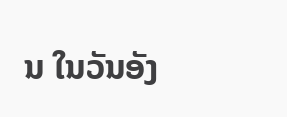ນ ໃນວັນອັງ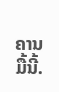ຄານມື້ນີ້.